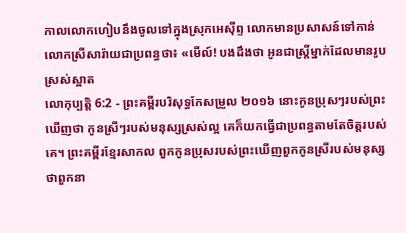កាលលោកហៀបនឹងចូលទៅក្នុងស្រុកអេស៊ីព្ទ លោកមានប្រសាសន៍ទៅកាន់លោកស្រីសារ៉ាយជាប្រពន្ធថា៖ «មើល៍! បងដឹងថា អូនជាស្ត្រីម្នាក់ដែលមានរូបស្រស់ស្អាត
លោកុប្បត្តិ 6:2 - ព្រះគម្ពីរបរិសុទ្ធកែសម្រួល ២០១៦ នោះកូនប្រុសៗរបស់ព្រះ ឃើញថា កូនស្រីៗរបស់មនុស្សស្រស់ល្អ គេក៏យកធ្វើជាប្រពន្ធតាមតែចិត្តរបស់គេ។ ព្រះគម្ពីរខ្មែរសាកល ពួកកូនប្រុសរបស់ព្រះឃើញពួកកូនស្រីរបស់មនុស្ស ថាពួកនា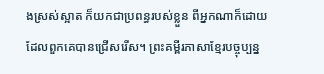ងស្រស់ស្អាត ក៏យកជាប្រពន្ធរបស់ខ្លួន ពីអ្នកណាក៏ដោយដែលពួកគេបានជ្រើសរើស។ ព្រះគម្ពីរភាសាខ្មែរបច្ចុប្បន្ន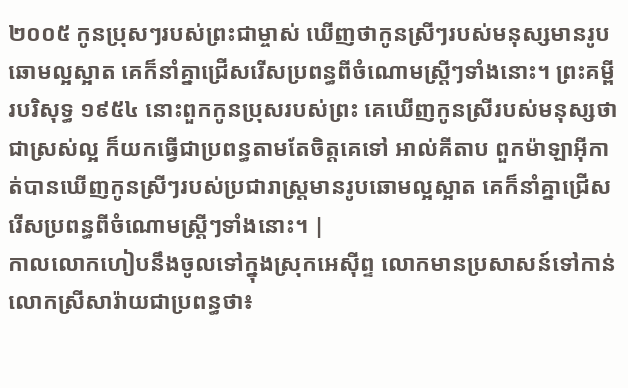២០០៥ កូនប្រុសៗរបស់ព្រះជាម្ចាស់ ឃើញថាកូនស្រីៗរបស់មនុស្សមានរូបឆោមល្អស្អាត គេក៏នាំគ្នាជ្រើសរើសប្រពន្ធពីចំណោមស្ត្រីៗទាំងនោះ។ ព្រះគម្ពីរបរិសុទ្ធ ១៩៥៤ នោះពួកកូនប្រុសរបស់ព្រះ គេឃើញកូនស្រីរបស់មនុស្សថាជាស្រស់ល្អ ក៏យកធ្វើជាប្រពន្ធតាមតែចិត្តគេទៅ អាល់គីតាប ពួកម៉ាឡាអ៊ីកាត់បានឃើញកូនស្រីៗរបស់ប្រជារាស្រ្តមានរូបឆោមល្អស្អាត គេក៏នាំគ្នាជ្រើសរើសប្រពន្ធពីចំណោមស្ត្រីៗទាំងនោះ។ |
កាលលោកហៀបនឹងចូលទៅក្នុងស្រុកអេស៊ីព្ទ លោកមានប្រសាសន៍ទៅកាន់លោកស្រីសារ៉ាយជាប្រពន្ធថា៖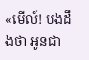«មើល៍! បងដឹងថា អូនជា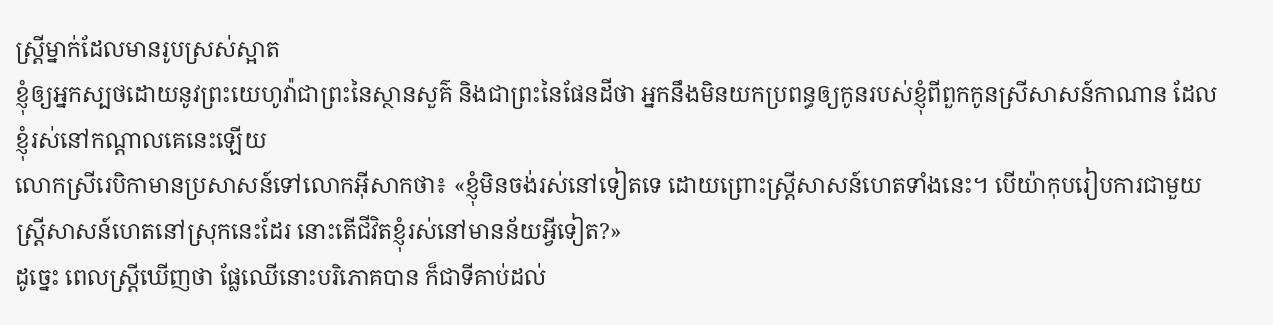ស្ត្រីម្នាក់ដែលមានរូបស្រស់ស្អាត
ខ្ញុំឲ្យអ្នកស្បថដោយនូវព្រះយេហូវ៉ាជាព្រះនៃស្ថានសួគ៌ និងជាព្រះនៃផែនដីថា អ្នកនឹងមិនយកប្រពន្ធឲ្យកូនរបស់ខ្ញុំពីពួកកូនស្រីសាសន៍កាណាន ដែលខ្ញុំរស់នៅកណ្ដាលគេនេះឡើយ
លោកស្រីរេបិកាមានប្រសាសន៍ទៅលោកអ៊ីសាកថា៖ «ខ្ញុំមិនចង់រស់នៅទៀតទេ ដោយព្រោះស្ត្រីសាសន៍ហេតទាំងនេះ។ បើយ៉ាកុបរៀបការជាមួយស្ត្រីសាសន៍ហេតនៅស្រុកនេះដែរ នោះតើជីវិតខ្ញុំរស់នៅមានន័យអ្វីទៀត?»
ដូច្នេះ ពេលស្ត្រីឃើញថា ផ្លែឈើនោះបរិភោគបាន ក៏ជាទីគាប់ដល់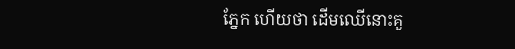ភ្នែក ហើយថា ដើមឈើនោះគួ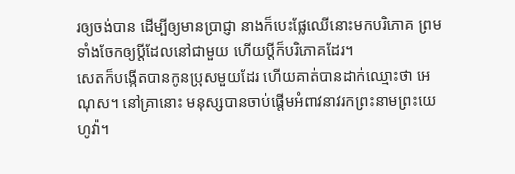រឲ្យចង់បាន ដើម្បីឲ្យមានប្រាជ្ញា នាងក៏បេះផ្លែឈើនោះមកបរិភោគ ព្រមទាំងចែកឲ្យប្តីដែលនៅជាមួយ ហើយប្តីក៏បរិភោគដែរ។
សេតក៏បង្កើតបានកូនប្រុសមួយដែរ ហើយគាត់បានដាក់ឈ្មោះថា អេណុស។ នៅគ្រានោះ មនុស្សបានចាប់ផ្តើមអំពាវនាវរកព្រះនាមព្រះយេហូវ៉ា។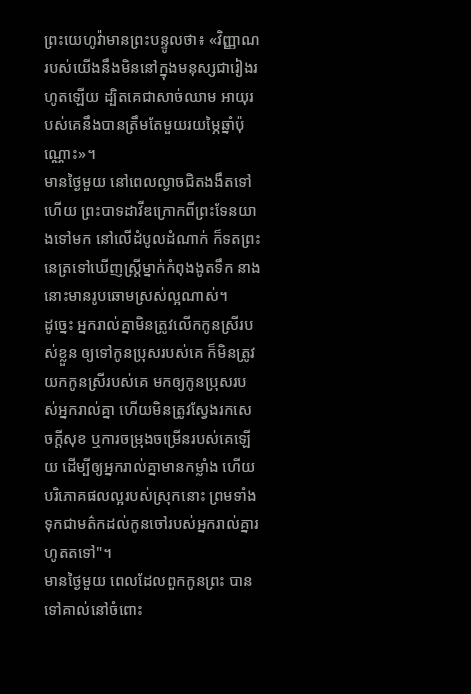ព្រះយេហូវ៉ាមានព្រះបន្ទូលថា៖ «វិញ្ញាណរបស់យើងនឹងមិននៅក្នុងមនុស្សជារៀងរហូតឡើយ ដ្បិតគេជាសាច់ឈាម អាយុរបស់គេនឹងបានត្រឹមតែមួយរយម្ភៃឆ្នាំប៉ុណ្ណោះ»។
មានថ្ងៃមួយ នៅពេលល្ងាចជិតងងឹតទៅហើយ ព្រះបាទដាវីឌក្រោកពីព្រះទែនយាងទៅមក នៅលើដំបូលដំណាក់ ក៏ទតព្រះនេត្រទៅឃើញស្ត្រីម្នាក់កំពុងងូតទឹក នាងនោះមានរូបឆោមស្រស់ល្អណាស់។
ដូច្នេះ អ្នករាល់គ្នាមិនត្រូវលើកកូនស្រីរបស់ខ្លួន ឲ្យទៅកូនប្រុសរបស់គេ ក៏មិនត្រូវយកកូនស្រីរបស់គេ មកឲ្យកូនប្រុសរបស់អ្នករាល់គ្នា ហើយមិនត្រូវស្វែងរកសេចក្ដីសុខ ឬការចម្រុងចម្រើនរបស់គេឡើយ ដើម្បីឲ្យអ្នករាល់គ្នាមានកម្លាំង ហើយបរិភោគផលល្អរបស់ស្រុកនោះ ព្រមទាំងទុកជាមត៌កដល់កូនចៅរបស់អ្នករាល់គ្នារហូតតទៅ"។
មានថ្ងៃមួយ ពេលដែលពួកកូនព្រះ បានទៅគាល់នៅចំពោះ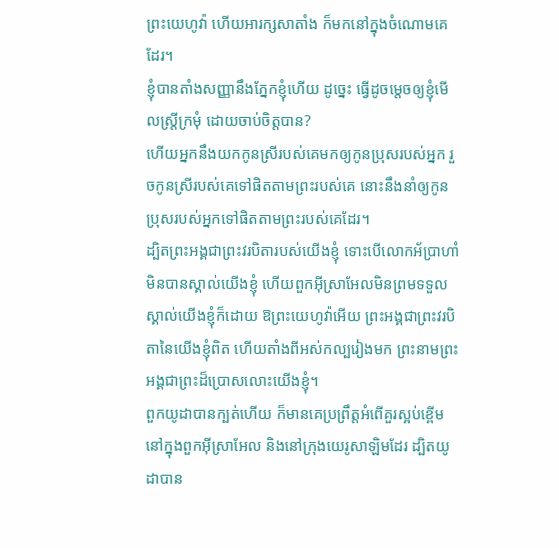ព្រះយេហូវ៉ា ហើយអារក្សសាតាំង ក៏មកនៅក្នុងចំណោមគេដែរ។
ខ្ញុំបានតាំងសញ្ញានឹងភ្នែកខ្ញុំហើយ ដូច្នេះ ធ្វើដូចម្តេចឲ្យខ្ញុំមើលស្ត្រីក្រមុំ ដោយចាប់ចិត្តបាន?
ហើយអ្នកនឹងយកកូនស្រីរបស់គេមកឲ្យកូនប្រុសរបស់អ្នក រួចកូនស្រីរបស់គេទៅផិតតាមព្រះរបស់គេ នោះនឹងនាំឲ្យកូនប្រុសរបស់អ្នកទៅផិតតាមព្រះរបស់គេដែរ។
ដ្បិតព្រះអង្គជាព្រះវរបិតារបស់យើងខ្ញុំ ទោះបើលោកអ័ប្រាហាំមិនបានស្គាល់យើងខ្ញុំ ហើយពួកអ៊ីស្រាអែលមិនព្រមទទួលស្គាល់យើងខ្ញុំក៏ដោយ ឱព្រះយេហូវ៉ាអើយ ព្រះអង្គជាព្រះវរបិតានៃយើងខ្ញុំពិត ហើយតាំងពីអស់កល្បរៀងមក ព្រះនាមព្រះអង្គជាព្រះដ៏ប្រោសលោះយើងខ្ញុំ។
ពួកយូដាបានក្បត់ហើយ ក៏មានគេប្រព្រឹត្តអំពើគួរស្អប់ខ្ពើម នៅក្នុងពួកអ៊ីស្រាអែល និងនៅក្រុងយេរូសាឡិមដែរ ដ្បិតយូដាបាន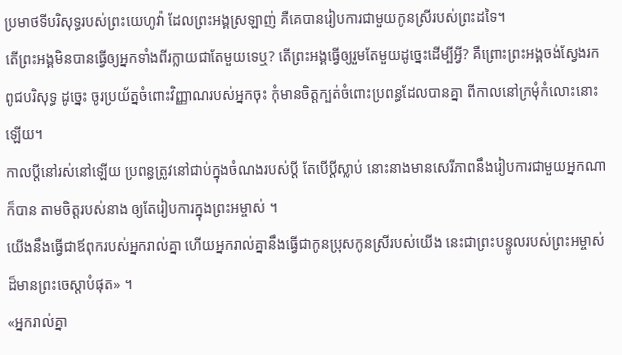ប្រមាថទីបរិសុទ្ធរបស់ព្រះយេហូវ៉ា ដែលព្រះអង្គស្រឡាញ់ គឺគេបានរៀបការជាមួយកូនស្រីរបស់ព្រះដទៃ។
តើព្រះអង្គមិនបានធ្វើឲ្យអ្នកទាំងពីរក្លាយជាតែមួយទេឬ? តើព្រះអង្គធ្វើឲ្យរួមតែមួយដូច្នេះដើម្បីអ្វី? គឺព្រោះព្រះអង្គចង់ស្វែងរកពូជបរិសុទ្ធ ដូច្នេះ ចូរប្រយ័ត្នចំពោះវិញ្ញាណរបស់អ្នកចុះ កុំមានចិត្តក្បត់ចំពោះប្រពន្ធដែលបានគ្នា ពីកាលនៅក្រមុំកំលោះនោះឡើយ។
កាលប្ដីនៅរស់នៅឡើយ ប្រពន្ធត្រូវនៅជាប់ក្នុងចំណងរបស់ប្តី តែបើប្តីស្លាប់ នោះនាងមានសេរីភាពនឹងរៀបការជាមួយអ្នកណាក៏បាន តាមចិត្តរបស់នាង ឲ្យតែរៀបការក្នុងព្រះអម្ចាស់ ។
យើងនឹងធ្វើជាឪពុករបស់អ្នករាល់គ្នា ហើយអ្នករាល់គ្នានឹងធ្វើជាកូនប្រុសកូនស្រីរបស់យើង នេះជាព្រះបន្ទូលរបស់ព្រះអម្ចាស់ដ៏មានព្រះចេស្តាបំផុត» ។
«អ្នករាល់គ្នា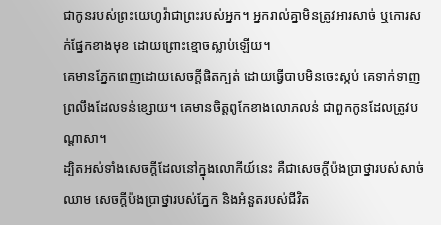ជាកូនរបស់ព្រះយេហូវ៉ាជាព្រះរបស់អ្នក។ អ្នករាល់គ្នាមិនត្រូវអារសាច់ ឬកោរសក់ផ្នែកខាងមុខ ដោយព្រោះខ្មោចស្លាប់ឡើយ។
គេមានភ្នែកពេញដោយសេចក្តីផិតក្បត់ ដោយធ្វើបាបមិនចេះស្កប់ គេទាក់ទាញព្រលឹងដែលទន់ខ្សោយ។ គេមានចិត្តពូកែខាងលោភលន់ ជាពួកកូនដែលត្រូវបណ្ដាសា។
ដ្បិតអស់ទាំងសេចក្ដីដែលនៅក្នុងលោកីយ៍នេះ គឺជាសេចក្ដីប៉ងប្រាថ្នារបស់សាច់ឈាម សេចក្ដីប៉ងប្រាថ្នារបស់ភ្នែក និងអំនួតរបស់ជីវិត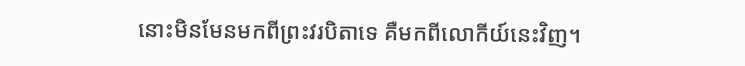នោះមិនមែនមកពីព្រះវរបិតាទេ គឺមកពីលោកីយ៍នេះវិញ។